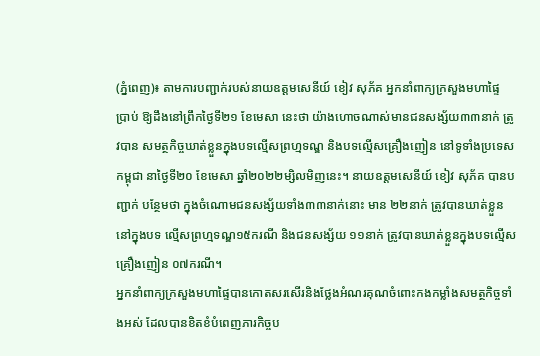(ភ្នំពេញ)៖ តាមការបញ្ជាក់របស់នាយឧត្តមសេនីយ៍ ខៀវ សុភ័គ អ្នកនាំពាក្យក្រសួងមហាផ្ទៃ ប្រាប់ ឱ្យដឹងនៅព្រឹកថ្ងៃទី២១ ខែមេសា នេះថា យ៉ាងហោចណាស់មានជនសង្ស័យ៣៣នាក់ ត្រូវបាន សមត្ថកិច្ចឃាត់ខ្លួនក្នុងបទល្មើសព្រហ្មទណ្ឌ និងបទល្មើសគ្រឿងញៀន នៅទូទាំងប្រទេសកម្ពុជា នាថ្ងៃទី២០ ខែមេសា ឆ្នាំ២០២២ម្សិលមិញនេះ។ នាយឧត្តមសេនីយ៍ ខៀវ សុភ័គ បានបញ្ជាក់ បន្ថែមថា ក្នុងចំណោមជនសង្ស័យទាំង៣៣នាក់នោះ មាន ២២នាក់ ត្រូវបានឃាត់ខ្លួននៅក្នុងបទ ល្មើសព្រហ្មទណ្ឌ១៥ករណី និងជនសង្ស័យ ១១នាក់ ត្រូវបានឃាត់ខ្លួនក្នុងបទល្មើសគ្រឿងញៀន ០៧ករណី។
អ្នកនាំពាក្យក្រសួងមហាផ្ទៃបានកោតសរសើរនិងថ្លែងអំណរគុណចំពោះកងកម្លាំងសមត្ថកិច្ចទាំងអស់ ដែលបានខិតខំបំពេញភារកិច្ចប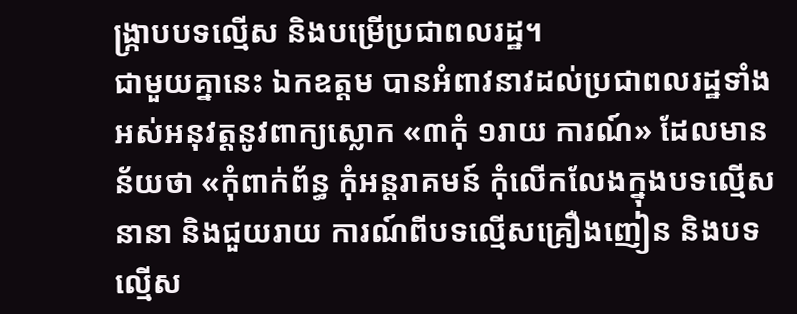ង្ក្រាបបទល្មើស និងបម្រើប្រជាពលរដ្ឋ។
ជាមួយគ្នានេះ ឯកឧត្តម បានអំពាវនាវដល់ប្រជាពលរដ្ឋទាំងអស់អនុវត្តនូវពាក្យស្លោក «៣កុំ ១រាយ ការណ៍» ដែលមានន័យថា «កុំពាក់ព័ន្ធ កុំអន្តរាគមន៍ កុំលើកលែងក្នុងបទល្មើសនានា និងជួយរាយ ការណ៍ពីបទល្មើសគ្រឿងញៀន និងបទល្មើស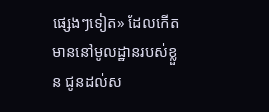ផ្សេងៗទៀត» ដែលកើតមាននៅមូលដ្ឋានរបស់ខ្លួន ជូនដល់ស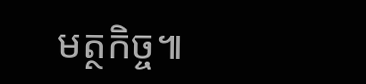មត្ថកិច្ច៕